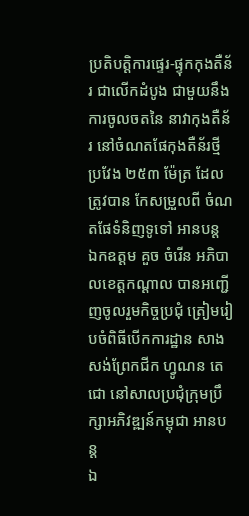ប្រតិបត្តិការផ្ទេរ-ផ្ទុកកុងតឺន័រ ជាលើកដំបូង ជាមួយនឹងការចូលចតនៃ នាវាកុងតឺន័រ នៅចំណតផែកុងតឺន័រថ្មី ប្រវែង ២៥៣ ម៉ែត្រ ដែលត្រូវបាន កែសម្រួលពី ចំណតផែទំនិញទូទៅ អានបន្ត
ឯកឧត្ដម គួច ចំរើន អភិបាលខេត្តកណ្ដាល បានអញ្ជើញចូលរួមកិច្ចប្រជុំ ត្រៀមរៀបចំពិធីបើកការដ្ឋាន សាងសង់ព្រែកជីក ហ្វូណន តេជោ នៅសាលប្រជុំក្រុមប្រឹក្សាអភិវឌ្ឍន៍កម្ពុជា អានបន្ត
ឯ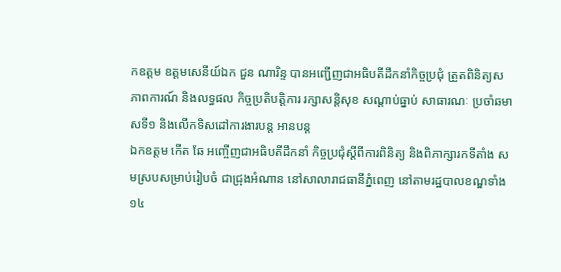កឧត្តម ឧត្តមសេនីយ៍ឯក ជួន ណារិន្ទ បានអញ្ជើញជាអធិបតីដឹកនាំកិច្ចប្រជុំ ត្រួតពិនិត្យសភាពការណ៍ និងលទ្ធផល កិច្ចប្រតិបត្តិការ រក្សាសន្តិសុខ សណ្តាប់ធ្នាប់ សាធារណៈ ប្រចាំឆមាសទី១ និងលើកទិសដៅការងារបន្ត អានបន្ត
ឯកឧត្តម កើត ឆែ អញ្ចើញជាអធិបតីដឹកនាំ កិច្ចប្រជុំស្តីពីការពិនិត្យ និងពិភាក្សារកទីតាំង សមស្របសម្រាប់រៀបចំ ជាជ្រុងអំណាន នៅសាលារាជធានីភ្នំពេញ នៅតាមរដ្ឋបាលខណ្ឌទាំង១៤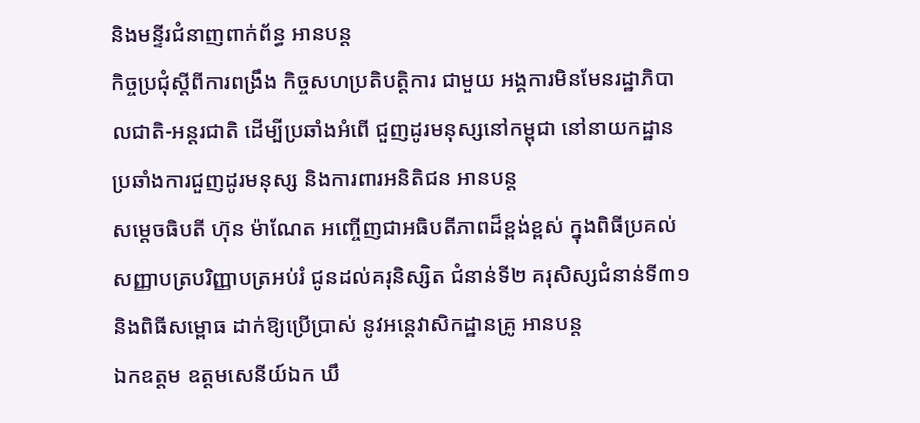និងមន្ទីរជំនាញពាក់ព័ន្ធ អានបន្ត
កិច្ចប្រជុំស្តីពីការពង្រឹង កិច្ចសហប្រតិបត្តិការ ជាមួយ អង្គការមិនមែនរដ្ឋាភិបាលជាតិ-អន្តរជាតិ ដើម្បីប្រឆាំងអំពើ ជួញដូរមនុស្សនៅកម្ពុជា នៅនាយកដ្ឋានប្រឆាំងការជួញដូរមនុស្ស និងការពារអនិតិជន អានបន្ត
សម្ដេចធិបតី ហ៊ុន ម៉ាណែត អញ្ចើញជាអធិបតីភាពដ៏ខ្ពង់ខ្ពស់ ក្នុងពិធីប្រគល់ សញ្ញាបត្របរិញ្ញាបត្រអប់រំ ជូនដល់គរុនិស្សិត ជំនាន់ទី២ គរុសិស្សជំនាន់ទី៣១ និងពិធីសម្ពោធ ដាក់ឱ្យប្រើប្រាស់ នូវអន្តេវាសិកដ្ឋានគ្រូ អានបន្ត
ឯកឧត្តម ឧត្តមសេនីយ៍ឯក ឃឹ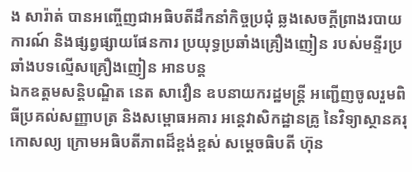ង សារ៉ាត់ បានអញ្ចើញជាអធិបតីដឹកនាំកិច្ចប្រជុំ ឆ្លងសេចក្ដីព្រាងរបាយការណ៍ និងផ្សព្វផ្សាយផែនការ ប្រយុទ្ធប្រឆាំងគ្រឿងញៀន របស់មន្ទីរប្រឆាំងបទល្មើសគ្រឿងញៀន អានបន្ត
ឯកឧត្តមសន្តិបណ្ឌិត នេត សាវឿន ឧបនាយករដ្ឋមន្រ្តី អញ្ជើញចូលរួមពិធីប្រគល់សញ្ញាបត្រ និងសម្ពោធអគារ អន្តេវាសិកដ្ឋានគ្រូ នៃវិទ្យាស្ថានគរុកោសល្យ ក្រោមអធិបតីភាពដ៏ខ្ពង់ខ្ពស់ សម្តេចធិបតី ហ៊ុន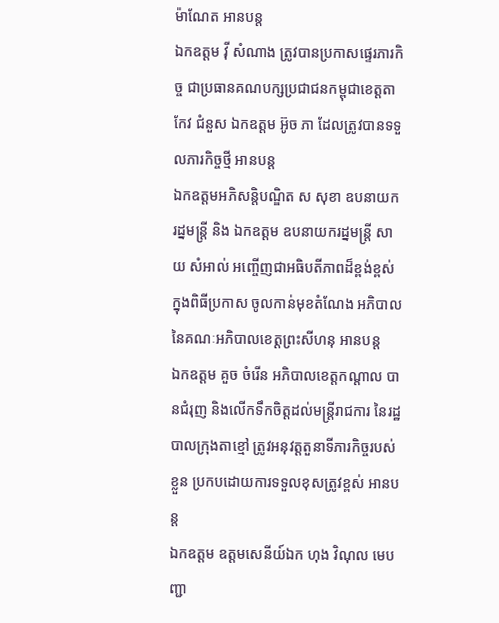ម៉ាណែត អានបន្ត
ឯកឧត្តម វ៉ី សំណាង ត្រូវបានប្រកាសផ្ទេរភារកិច្ច ជាប្រធានគណបក្សប្រជាជនកម្ពុជាខេត្តតាកែវ ជំនួស ឯកឧត្តម អ៊ូច ភា ដែលត្រូវបានទទួលភារកិច្ចថ្មី អានបន្ត
ឯកឧត្តមអភិសន្តិបណ្ឌិត ស សុខា ឧបនាយករដ្នមន្ត្រី និង ឯកឧត្តម ឧបនាយករដ្នមន្ត្រី សាយ សំអាល់ អញ្ចើញជាអធិបតីភាពដ៏ខ្ពង់ខ្ពស់ ក្នុងពិធីប្រកាស ចូលកាន់មុខតំណែង អភិបាល នៃគណៈអភិបាលខេត្តព្រះសីហនុ អានបន្ត
ឯកឧត្ដម គួច ចំរើន អភិបាលខេត្តកណ្ដាល បានជំរុញ និងលើកទឹកចិត្តដល់មន្ត្រីរាជការ នៃរដ្ឋបាលក្រុងតាខ្មៅ ត្រូវអនុវត្តតួនាទីភារកិច្ចរបស់ខ្លួន ប្រកបដោយការទទួលខុសត្រូវខ្ពស់ អានបន្ត
ឯកឧត្តម ឧត្តមសេនីយ៍ឯក ហុង វិណុល មេបញ្ជា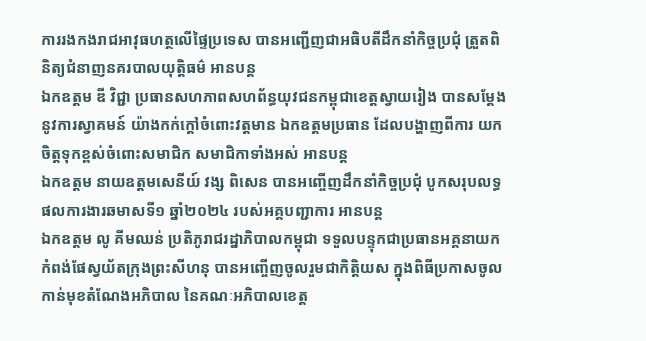ការរងកងរាជអាវុធហត្ថលើផ្ទៃប្រទេស បានអញ្ជើញជាអធិបតីដឹកនាំកិច្ចប្រជុំ ត្រួតពិនិត្យជំនាញនគរបាលយុត្តិធម៌ អានបន្ត
ឯកឧត្តម ឌី វិជ្ជា ប្រធានសហភាពសហព័ន្ធយុវជនកម្ពុជាខេត្តស្វាយរៀង បានសម្តែងនូវការស្វាគមន៍ យ៉ាងកក់ក្តៅចំពោះវត្តមាន ឯកឧត្តមប្រធាន ដែលបង្ហាញពីការ យកចិត្តទុកខ្ពស់ចំពោះសមាជិក សមាជិកាទាំងអស់ អានបន្ត
ឯកឧត្ដម នាយឧត្តមសេនីយ៍ វង្ស ពិសេន បានអញ្ចើញដឹកនាំកិច្ចប្រជុំ បូកសរុបលទ្ធផលការងារឆមាសទី១ ឆ្នាំ២០២៤ របស់អគ្គបញ្ជាការ អានបន្ត
ឯកឧត្តម លូ គីមឈន់ ប្រតិភូរាជរដ្នាភិបាលកម្ពុជា ទទួលបន្ទុកជាប្រធានអគ្គនាយកកំពង់ផែស្វយ័តក្រុងព្រះសីហនុ បានអញ្ចើញចូលរួមជាកិត្តិយស ក្នុងពិធីប្រកាសចូលកាន់មុខតំណែងអភិបាល នៃគណៈអភិបាលខេត្ត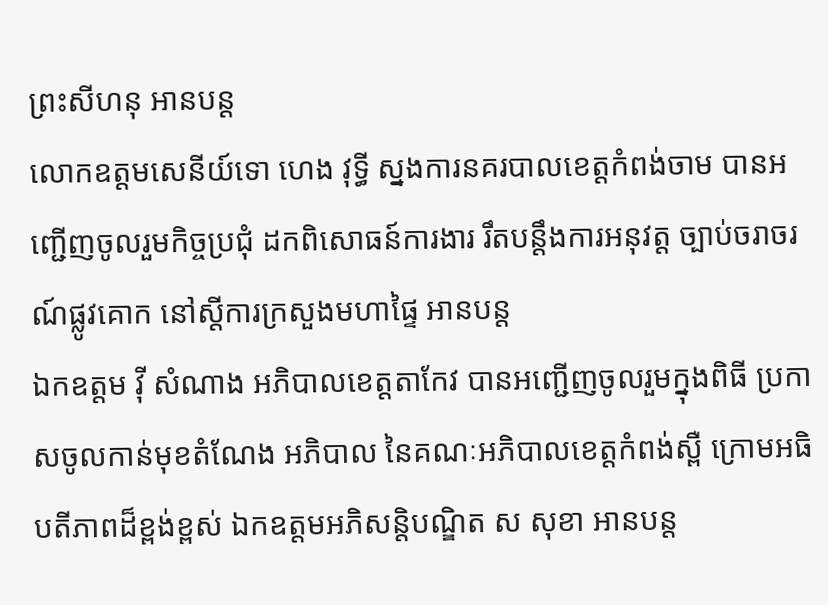ព្រះសីហនុ អានបន្ត
លោកឧត្តមសេនីយ៍ទោ ហេង វុទ្ធី ស្នងការនគរបាលខេត្តកំពង់ចាម បានអញ្ជើញចូលរួមកិច្ចប្រជុំ ដកពិសោធន៍ការងារ រឹតបន្តឹងការអនុវត្ត ច្បាប់ចរាចរណ៍ផ្លូវគោក នៅស្តីការក្រសួងមហាផ្ទៃ អានបន្ត
ឯកឧត្តម វ៉ី សំណាង អភិបាលខេត្តតាកែវ បានអញ្ជើញចូលរួមក្នុងពិធី ប្រកាសចូលកាន់មុខតំណែង អភិបាល នៃគណៈអភិបាលខេត្តកំពង់ស្ពឺ ក្រោមអធិបតីភាពដ៏ខ្ពង់ខ្ពស់ ឯកឧត្តមអភិសន្តិបណ្ឌិត ស សុខា អានបន្ត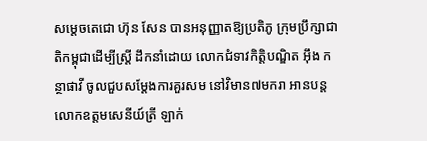សម្តេចតេជោ ហ៊ុន សែន បានអនុញ្ញាតឱ្យប្រតិភូ ក្រុមប្រឹក្សាជាតិកម្ពុជាដើម្បីស្ត្រី ដឹកនាំដោយ លោកជំទាវកិត្តិបណ្ឌិត អ៊ឹង កន្ថាផាវី ចូលជួបសម្ដែងការគួរសម នៅវិមាន៧មករា អានបន្ត
លោកឧត្តមសេនីយ៍ត្រី ឡាក់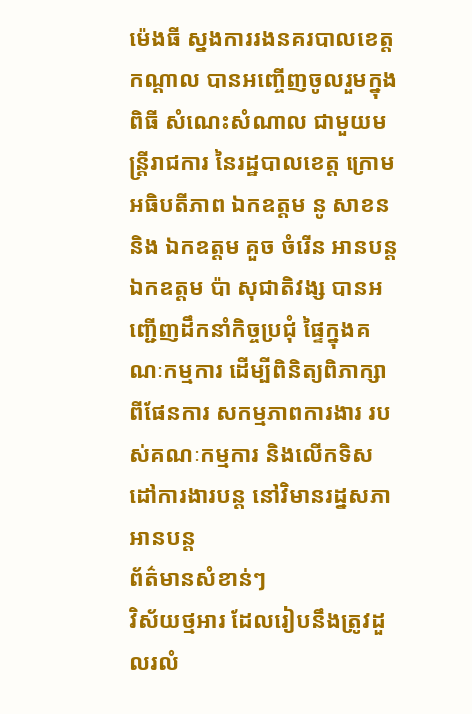ម៉េងធី ស្នងការរងនគរបាលខេត្តកណ្ដាល បានអញ្ចើញចូលរួមក្នុងពិធី សំណេះសំណាល ជាមួយមន្ត្រីរាជការ នៃរដ្ឋបាលខេត្ត ក្រោមអធិបតីភាព ឯកឧត្តម នូ សាខន និង ឯកឧត្តម គួច ចំរើន អានបន្ត
ឯកឧត្តម ប៉ា សុជាតិវង្ស បានអញ្ជើញដឹកនាំកិច្ចប្រជុំ ផ្ទៃក្នុងគណៈកម្មការ ដើម្បីពិនិត្យពិភាក្សាពីផែនការ សកម្មភាពការងារ របស់គណៈកម្មការ និងលើកទិសដៅការងារបន្ត នៅវិមានរដ្នសភា អានបន្ត
ព័ត៌មានសំខាន់ៗ
វិស័យថ្មអារ ដែលរៀបនឹងត្រូវដួលរលំ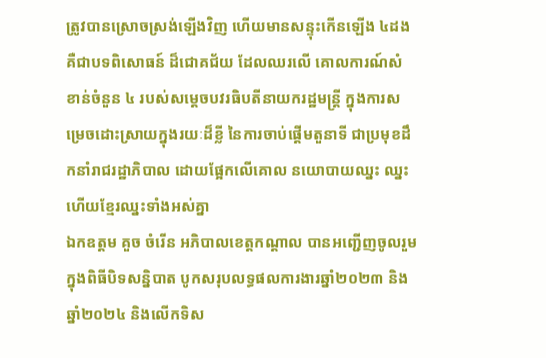ត្រូវបានស្រោចស្រង់ឡើងវិញ ហើយមានសន្ទុះកើនឡើង ៤ដង គឺជាបទពិសោធន៍ ដ៏ជោគជ័យ ដែលឈរលើ គោលការណ៍សំខាន់ចំនួន ៤ របស់សម្តេចបវរធិបតីនាយករដ្ឋមន្ត្រី ក្នុងការសម្រេចដោះស្រាយក្នុងរយៈដ៏ខ្លី នៃការចាប់ផ្តើមតួនាទី ជាប្រមុខដឹកនាំរាជរដ្ឋាភិបាល ដោយផ្អែកលើគោល នយោបាយឈ្នះ ឈ្នះ ហើយខ្មែរឈ្នះទាំងអស់គ្នា
ឯកឧត្តម គួច ចំរើន អភិបាលខេត្តកណ្ដាល បានអញ្ជើញចូលរួមក្នុងពិធីបិទសន្និបាត បូកសរុបលទ្ធផលការងារឆ្នាំ២០២៣ និងឆ្នាំ២០២៤ និងលើកទិស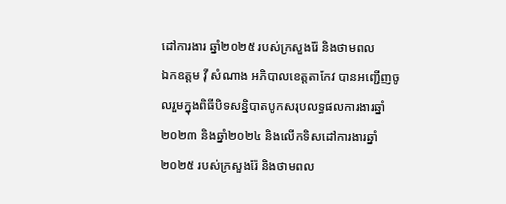ដៅការងារ ឆ្នាំ២០២៥ របស់ក្រសួងរ៉ែ និងថាមពល
ឯកឧត្តម វ៉ី សំណាង អភិបាលខេត្តតាកែវ បានអញ្ជើញចូលរួមក្នុងពិធីបិទសន្និបាតបូកសរុបលទ្ធផលការងារឆ្នាំ២០២៣ និងឆ្នាំ២០២៤ និងលើកទិសដៅការងារឆ្នាំ២០២៥ របស់ក្រសួងរ៉ែ និងថាមពល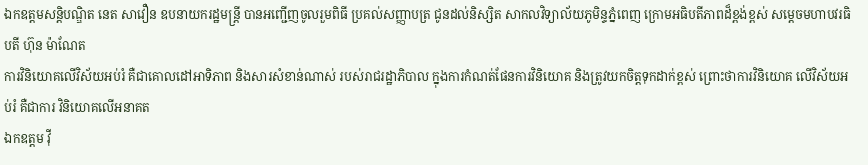ឯកឧត្តមសន្តិបណ្ឌិត នេត សាវឿន ឧបនាយករដ្ឋមន្រ្តី បានអញ្ជើញចូលរួមពិធី ប្រគល់សញ្ញាបត្រ ជូនដល់និស្សិត សាកលវិទ្យាល័យភូមិន្ទភ្នំពេញ ក្រោមអធិបតីភាពដ៏ខ្ពង់ខ្ពស់ សម្តេចមហាបវរធិបតី ហ៊ុន ម៉ាណែត
ការវិនិយោគលើវិស័យអប់រំ គឺជាគោលដៅអាទិភាព និងសារសំខាន់ណាស់ របស់រាជរដ្ឋាភិបាល ក្នុងការកំណត់ផែនការវិនិយោគ និងត្រូវយកចិត្តទុកដាក់ខ្ពស់ ព្រោះថាការវិនិយោគ លើវិស័យអប់រំ គឺជាការ វិនិយោគលើអនាគត
ឯកឧត្តម វ៉ី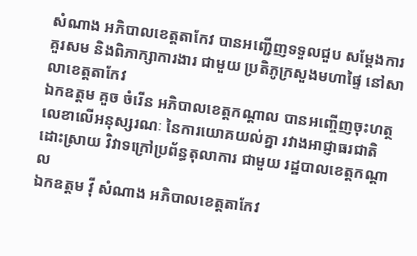សំណាង អភិបាលខេត្តតាកែវ បានអញ្ជើញទទួលជួប សម្តែងការគួរសម និងពិភាក្សាការងារ ជាមួយ ប្រតិភូក្រសួងមហាផ្ទៃ នៅសាលាខេត្តតាកែវ
ឯកឧត្តម គួច ចំរើន អភិបាលខេត្តកណ្តាល បានអញ្ចើញចុះហត្ថលេខាលើអនុស្សរណៈ នៃការយោគយល់គ្នា រវាងអាជ្ញាធរជាតិដោះស្រាយ វិវាទក្រៅប្រព័ន្ធតុលាការ ជាមួយ រដ្ឋបាលខេត្តកណ្តាល
ឯកឧត្តម វ៉ី សំណាង អភិបាលខេត្តតាកែវ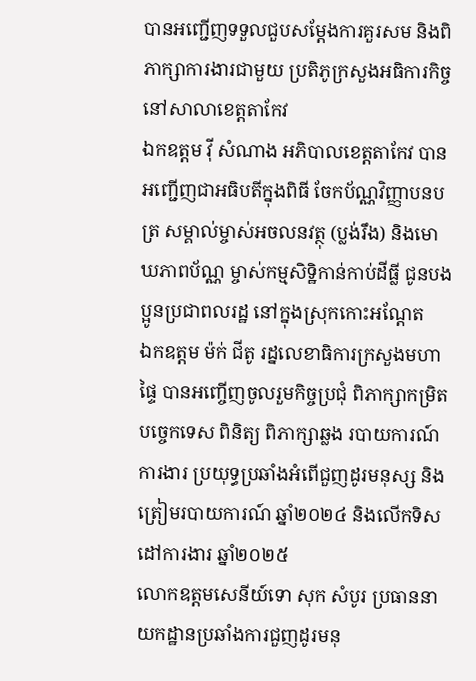បានអញ្ជើញទទួលជួបសម្តែងការគួរសម និងពិភាក្សាការងារជាមួយ ប្រតិភូក្រសួងអធិការកិច្ច នៅសាលាខេត្តតាកែវ
ឯកឧត្តម វ៉ី សំណាង អភិបាលខេត្តតាកែវ បានអញ្ជេីញជាអធិបតីក្នុងពិធី ចែកប័ណ្ណវិញ្ញាបនបត្រ សម្គាល់ម្ចាស់អចលនវត្ថុ (ប្លង់រឹង) និងមោឃភាពប័ណ្ណ ម្ចាស់កម្មសិទ្ឋិកាន់កាប់ដីធ្លី ជូនបងប្អូនប្រជាពលរដ្ឋ នៅក្នុងស្រុកកោះអណ្តែត
ឯកឧត្តម ម៉ក់ ជីតូ រដ្នលេខាធិការក្រសួងមហាផ្ទៃ បានអញ្ចើញចូលរួមកិច្ចប្រជុំ ពិភាក្សាកម្រិតបច្ចេកទេស ពិនិត្យ ពិភាក្សាឆ្លង របាយការណ៍ការងារ ប្រយុទ្ធប្រឆាំងអំពេីជួញដូរមនុស្ស និងត្រៀមរបាយការណ៍ ឆ្នាំ២០២៤ និងលេីកទិសដៅការងារ ឆ្នាំ២០២៥
លោកឧត្តមសេនីយ៍ទោ សុក សំបូរ ប្រធាននាយកដ្ឋានប្រឆាំងការជួញដូរមនុ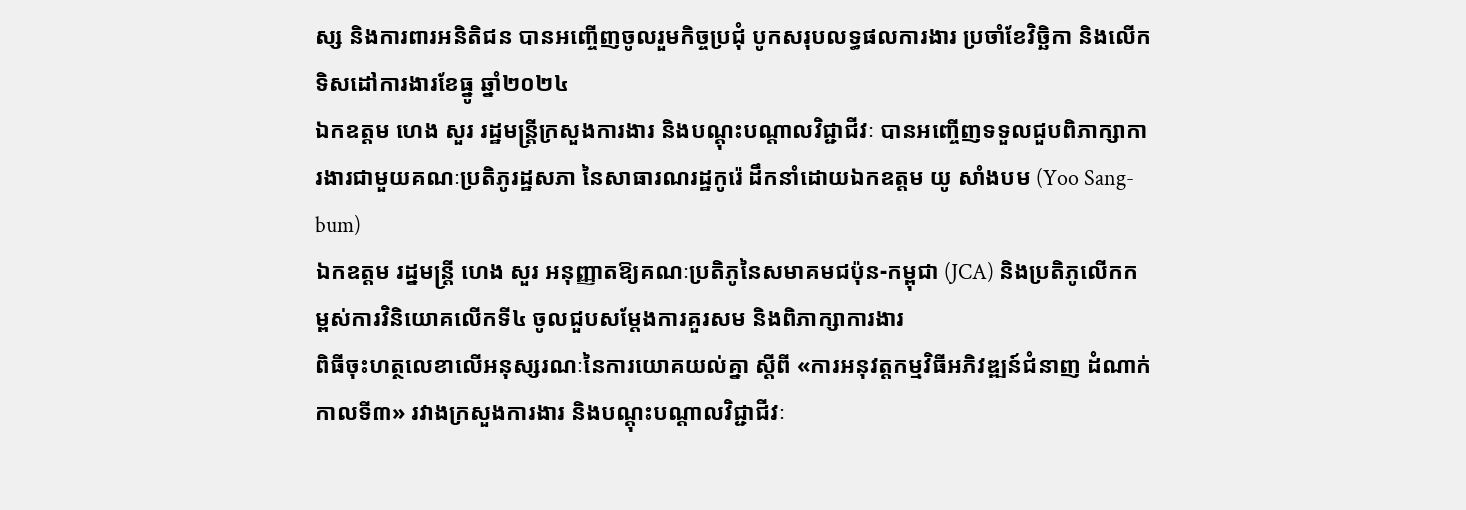ស្ស និងការពារអនិតិជន បានអញ្ចើញចូលរួមកិច្ចប្រជុំ បូកសរុបលទ្ធផលការងារ ប្រចាំខែវិច្ឆិកា និងលើកទិសដៅការងារខែធ្នូ ឆ្នាំ២០២៤
ឯកឧត្តម ហេង សួរ រដ្ឋមន្ត្រីក្រសួងការងារ និងបណ្តុះបណ្តាលវិជ្ជាជីវៈ បានអញ្ចើញទទួលជួបពិភាក្សាការងារជាមួយគណៈប្រតិភូរដ្ឋសភា នៃសាធារណរដ្ឋកូរ៉េ ដឹកនាំដោយឯកឧត្តម យូ សាំងបម (Yoo Sang-bum)
ឯកឧត្តម រដ្នមន្ត្រី ហេង សួរ អនុញ្ញាតឱ្យគណៈប្រតិភូនៃសមាគមជប៉ុន-កម្ពុជា (JCA) និងប្រតិភូលើកកម្ពស់ការវិនិយោគលើកទី៤ ចូលជួបសម្តែងការគួរសម និងពិភាក្សាការងារ
ពិធីចុះហត្ថលេខាលើអនុស្សរណៈនៃការយោគយល់គ្នា ស្តីពី «ការអនុវត្តកម្មវិធីអភិវឌ្ឍន៍ជំនាញ ដំណាក់កាលទី៣» រវាងក្រសួងការងារ និងបណ្តុះបណ្តាលវិជ្ជាជីវៈ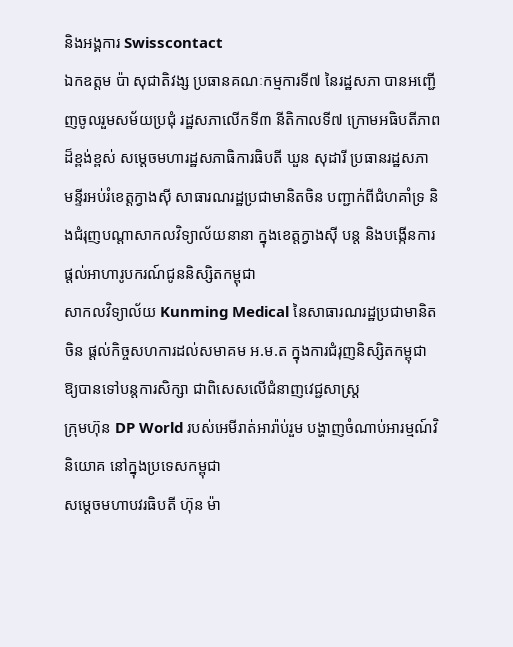និងអង្គការ Swisscontact
ឯកឧត្តម ប៉ា សុជាតិវង្ស ប្រធានគណៈកម្មការទី៧ នៃរដ្ឋសភា បានអញ្ជើញចូលរួមសម័យប្រជុំ រដ្ឋសភាលើកទី៣ នីតិកាលទី៧ ក្រោមអធិបតីភាពដ៏ខ្ពង់ខ្ពស់ សម្តេចមហារដ្ឋសភាធិការធិបតី ឃួន សុដារី ប្រធានរដ្ឋសភា
មន្ទីរអប់រំខេត្តក្វាងស៊ី សាធារណរដ្ឋប្រជាមានិតចិន បញ្ជាក់ពីជំហគាំទ្រ និងជំរុញបណ្តាសាកលវិទ្យាល័យនានា ក្នុងខេត្តក្វាងស៊ី បន្ត និងបង្កើនការផ្តល់អាហារូបករណ៍ជូននិស្សិតកម្ពុជា
សាកលវិទ្យាល័យ Kunming Medical នៃសាធារណរដ្ឋប្រជាមានិតចិន ផ្តល់កិច្ចសហការដល់សមាគម អ.ម.ត ក្នុងការជំរុញនិស្សិតកម្ពុជា ឱ្យបានទៅបន្តការសិក្សា ជាពិសេសលើជំនាញវេជ្ជសាស្រ្ត
ក្រុមហ៊ុន DP World របស់អេមីរាត់អារ៉ាប់រួម បង្ហាញចំណាប់អារម្មណ៍វិនិយោគ នៅក្នុងប្រទេសកម្ពុជា
សម្ដេចមហាបវរធិបតី ហ៊ុន ម៉ា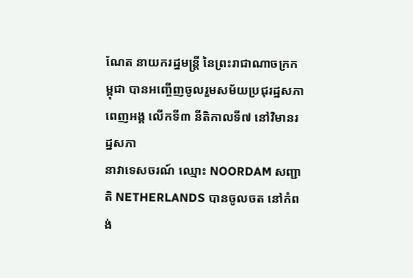ណែត នាយករដ្នមន្ត្រី នៃព្រះរាជាណាចក្រកម្ពុជា បានអញ្ចើញចូលរួមសម័យប្រជុរដ្ឋសភាពេញអង្គ លើកទី៣ នីតិកាលទី៧ នៅវិមានរដ្នសភា
នាវាទេសចរណ៍ ឈ្មោះ NOORDAM សញ្ជាតិ NETHERLANDS បានចូលចត នៅកំពង់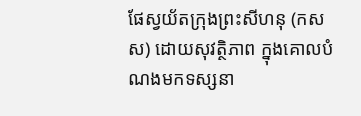ផែស្វយ័តក្រុងព្រះសីហនុ (កសស) ដោយសុវត្ថិភាព ក្នុងគោលបំណងមកទស្សនា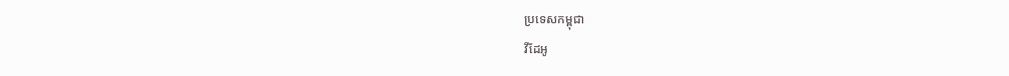ប្រទេសកម្ពុជា
វីដែអូ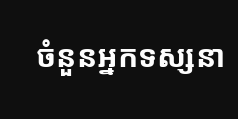ចំនួនអ្នកទស្សនា